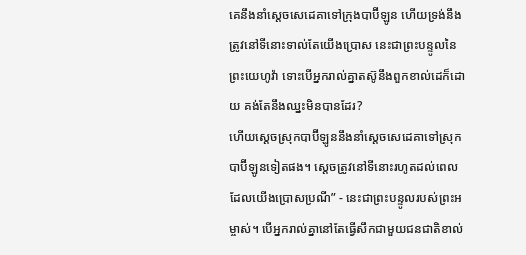គេនឹងនាំស្ដេចសេដេគាទៅក្រុងបាប៊ីឡូន ហើយទ្រង់នឹងត្រូវនៅទីនោះទាល់តែយើងប្រោស នេះជាព្រះបន្ទូលនៃព្រះយេហូវ៉ា ទោះបើអ្នករាល់គ្នាតស៊ូនឹងពួកខាល់ដេក៏ដោយ គង់តែនឹងឈ្នះមិនបានដែរ?
ហើយស្ដេចស្រុកបាប៊ីឡូននឹងនាំស្ដេចសេដេគាទៅស្រុកបាប៊ីឡូនទៀតផង។ ស្ដេចត្រូវនៅទីនោះរហូតដល់ពេលដែលយើងប្រោសប្រណី” - នេះជាព្រះបន្ទូលរបស់ព្រះអម្ចាស់។ បើអ្នករាល់គ្នានៅតែធ្វើសឹកជាមួយជនជាតិខាល់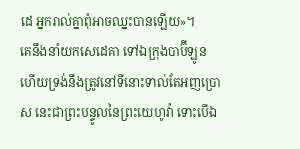ដេ អ្នករាល់គ្នាពុំអាចឈ្នះបានឡើយ»។
គេនឹងនាំយកសេដេគា ទៅឯក្រុងបាប៊ីឡូន ហើយទ្រង់នឹងត្រូវនៅទីនោះទាល់តែអញប្រោស នេះជាព្រះបន្ទូលនៃព្រះយេហូវ៉ា ទោះបើឯ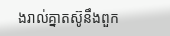ងរាល់គ្នាតស៊ូនឹងពួក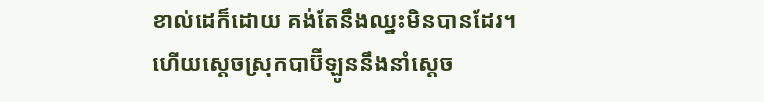ខាល់ដេក៏ដោយ គង់តែនឹងឈ្នះមិនបានដែរ។
ហើយស្ដេចស្រុកបាប៊ីឡូននឹងនាំស្ដេច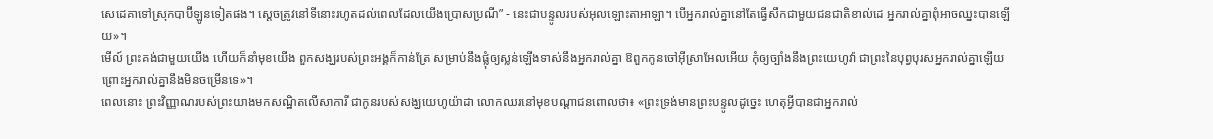សេដេគាទៅស្រុកបាប៊ីឡូនទៀតផង។ ស្ដេចត្រូវនៅទីនោះរហូតដល់ពេលដែលយើងប្រោសប្រណី” - នេះជាបន្ទូលរបស់អុលឡោះតាអាឡា។ បើអ្នករាល់គ្នានៅតែធ្វើសឹកជាមួយជនជាតិខាល់ដេ អ្នករាល់គ្នាពុំអាចឈ្នះបានឡើយ»។
មើល៍ ព្រះគង់ជាមួយយើង ហើយក៏នាំមុខយើង ពួកសង្ឃរបស់ព្រះអង្គក៏កាន់ត្រែ សម្រាប់នឹងផ្លុំឲ្យស្លន់ឡើងទាស់នឹងអ្នករាល់គ្នា ឱពួកកូនចៅអ៊ីស្រាអែលអើយ កុំឲ្យច្បាំងនឹងព្រះយេហូវ៉ា ជាព្រះនៃបុព្វបុរសអ្នករាល់គ្នាឡើយ ព្រោះអ្នករាល់គ្នានឹងមិនចម្រើនទេ»។
ពេលនោះ ព្រះវិញ្ញាណរបស់ព្រះយាងមកសណ្ឋិតលើសាការី ជាកូនរបស់សង្ឃយេហូយ៉ាដា លោកឈរនៅមុខបណ្ដាជនពោលថា៖ «ព្រះទ្រង់មានព្រះបន្ទូលដូច្នេះ ហេតុអ្វីបានជាអ្នករាល់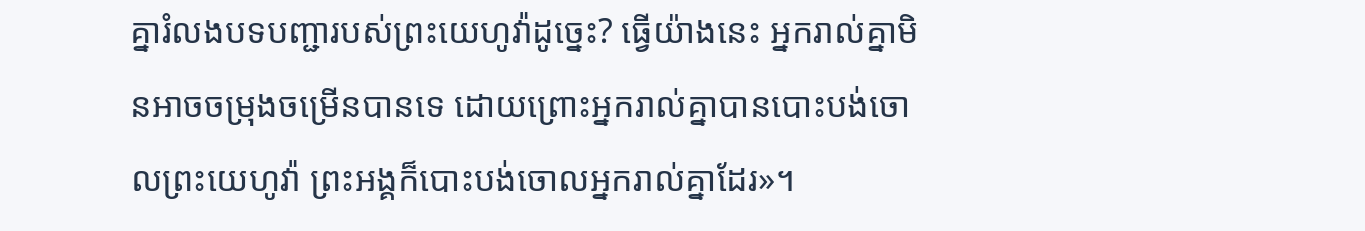គ្នារំលងបទបញ្ជារបស់ព្រះយេហូវ៉ាដូច្នេះ? ធ្វើយ៉ាងនេះ អ្នករាល់គ្នាមិនអាចចម្រុងចម្រើនបានទេ ដោយព្រោះអ្នករាល់គ្នាបានបោះបង់ចោលព្រះយេហូវ៉ា ព្រះអង្គក៏បោះបង់ចោលអ្នករាល់គ្នាដែរ»។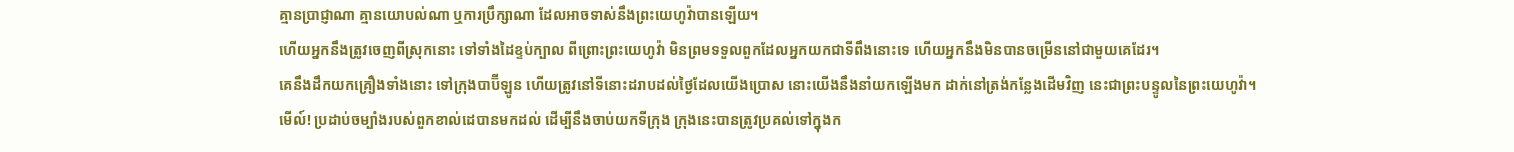គ្មានប្រាជ្ញាណា គ្មានយោបល់ណា ឬការប្រឹក្សាណា ដែលអាចទាស់នឹងព្រះយេហូវ៉ាបានឡើយ។
ហើយអ្នកនឹងត្រូវចេញពីស្រុកនោះ ទៅទាំងដៃខ្ទប់ក្បាល ពីព្រោះព្រះយេហូវ៉ា មិនព្រមទទួលពួកដែលអ្នកយកជាទីពឹងនោះទេ ហើយអ្នកនឹងមិនបានចម្រើននៅជាមួយគេដែរ។
គេនឹងដឹកយកគ្រឿងទាំងនោះ ទៅក្រុងបាប៊ីឡូន ហើយត្រូវនៅទីនោះដរាបដល់ថ្ងៃដែលយើងប្រោស នោះយើងនឹងនាំយកឡើងមក ដាក់នៅត្រង់កន្លែងដើមវិញ នេះជាព្រះបន្ទូលនៃព្រះយេហូវ៉ា។
មើល៍! ប្រដាប់ចម្បាំងរបស់ពួកខាល់ដេបានមកដល់ ដើម្បីនឹងចាប់យកទីក្រុង ក្រុងនេះបានត្រូវប្រគល់ទៅក្នុងក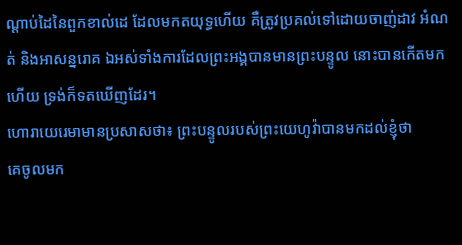ណ្ដាប់ដៃនៃពួកខាល់ដេ ដែលមកតយុទ្ធហើយ គឺត្រូវប្រគល់ទៅដោយចាញ់ដាវ អំណត់ និងអាសន្នរោគ ឯអស់ទាំងការដែលព្រះអង្គបានមានព្រះបន្ទូល នោះបានកើតមកហើយ ទ្រង់ក៏ទតឃើញដែរ។
ហោរាយេរេមាមានប្រសាសថា៖ ព្រះបន្ទូលរបស់ព្រះយេហូវ៉ាបានមកដល់ខ្ញុំថា
គេចូលមក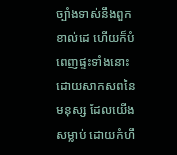ច្បាំងទាស់នឹងពួកខាល់ដេ ហើយក៏បំពេញផ្ទះទាំងនោះ ដោយសាកសពនៃមនុស្ស ដែលយើងសម្លាប់ ដោយកំហឹ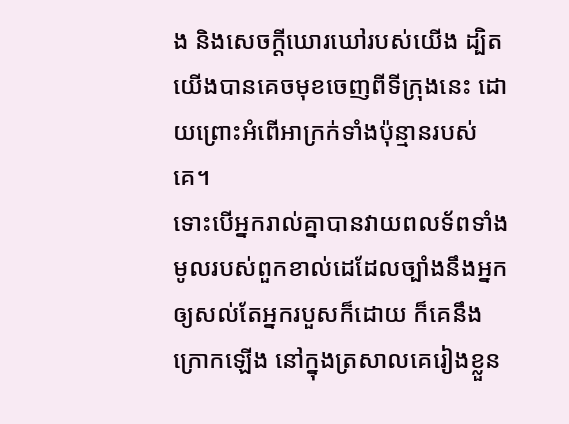ង និងសេចក្ដីឃោរឃៅរបស់យើង ដ្បិតយើងបានគេចមុខចេញពីទីក្រុងនេះ ដោយព្រោះអំពើអាក្រក់ទាំងប៉ុន្មានរបស់គេ។
ទោះបើអ្នករាល់គ្នាបានវាយពលទ័ពទាំងមូលរបស់ពួកខាល់ដេដែលច្បាំងនឹងអ្នក ឲ្យសល់តែអ្នករបួសក៏ដោយ ក៏គេនឹងក្រោកឡើង នៅក្នុងត្រសាលគេរៀងខ្លួន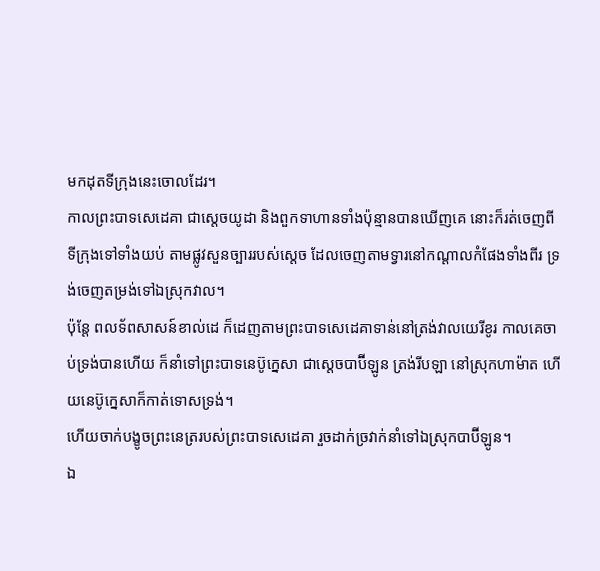មកដុតទីក្រុងនេះចោលដែរ។
កាលព្រះបាទសេដេគា ជាស្តេចយូដា និងពួកទាហានទាំងប៉ុន្មានបានឃើញគេ នោះក៏រត់ចេញពីទីក្រុងទៅទាំងយប់ តាមផ្លូវសួនច្បាររបស់ស្តេច ដែលចេញតាមទ្វារនៅកណ្ដាលកំផែងទាំងពីរ ទ្រង់ចេញតម្រង់ទៅឯស្រុកវាល។
ប៉ុន្តែ ពលទ័ពសាសន៍ខាល់ដេ ក៏ដេញតាមព្រះបាទសេដេគាទាន់នៅត្រង់វាលយេរីខូរ កាលគេចាប់ទ្រង់បានហើយ ក៏នាំទៅព្រះបាទនេប៊ូក្នេសា ជាស្តេចបាប៊ីឡូន ត្រង់រីបឡា នៅស្រុកហាម៉ាត ហើយនេប៊ូក្នេសាក៏កាត់ទោសទ្រង់។
ហើយចាក់បង្ខូចព្រះនេត្ររបស់ព្រះបាទសេដេគា រួចដាក់ច្រវាក់នាំទៅឯស្រុកបាប៊ីឡូន។
ឯ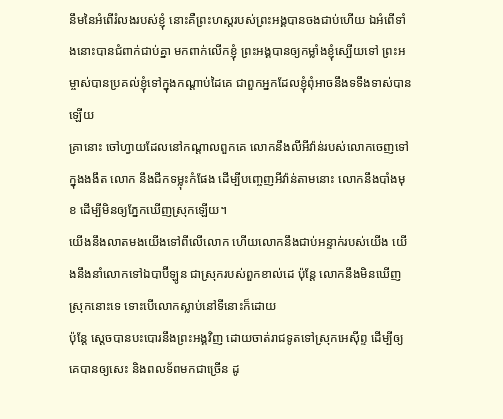នឹមនៃអំពើរំលងរបស់ខ្ញុំ នោះគឺព្រះហស្តរបស់ព្រះអង្គបានចងជាប់ហើយ ឯអំពើទាំងនោះបានជំពាក់ជាប់គ្នា មកពាក់លើកខ្ញុំ ព្រះអង្គបានឲ្យកម្លាំងខ្ញុំស្បើយទៅ ព្រះអម្ចាស់បានប្រគល់ខ្ញុំទៅក្នុងកណ្ដាប់ដៃគេ ជាពួកអ្នកដែលខ្ញុំពុំអាចនឹងទទឹងទាស់បានឡើយ
គ្រានោះ ចៅហ្វាយដែលនៅកណ្ដាលពួកគេ លោកនឹងលីអីវ៉ាន់របស់លោកចេញទៅក្នុងងងឹត លោក នឹងជីកទម្លុះកំផែង ដើម្បីបញ្ចេញអីវ៉ាន់តាមនោះ លោកនឹងបាំងមុខ ដើម្បីមិនឲ្យភ្នែកឃើញស្រុកឡើយ។
យើងនឹងលាតមងយើងទៅពីលើលោក ហើយលោកនឹងជាប់អន្ទាក់របស់យើង យើងនឹងនាំលោកទៅឯបាប៊ីឡូន ជាស្រុករបស់ពួកខាល់ដេ ប៉ុន្តែ លោកនឹងមិនឃើញស្រុកនោះទេ ទោះបើលោកស្លាប់នៅទីនោះក៏ដោយ
ប៉ុន្តែ ស្តេចបានបះបោរនឹងព្រះអង្គវិញ ដោយចាត់រាជទូតទៅស្រុកអេស៊ីព្ទ ដើម្បីឲ្យគេបានឲ្យសេះ និងពលទ័ពមកជាច្រើន ដូ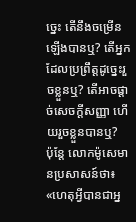ច្នេះ តើនឹងចម្រើនឡើងបានឬ? តើអ្នកដែលប្រព្រឹត្តដូច្នេះរួចខ្លួនឬ? តើអាចផ្តាច់សេចក្ដីសញ្ញា ហើយរួចខ្លួនបានឬ?
ប៉ុន្តែ លោកម៉ូសេមានប្រសាសន៍ថា៖ «ហេតុអ្វីបានជាអ្ន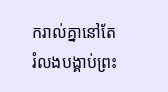ករាល់គ្នានៅតែរំលងបង្គាប់ព្រះ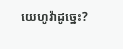យេហូវ៉ាដូច្នេះ?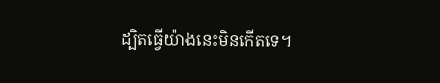ដ្បិតធ្វើយ៉ាងនេះមិនកើតទេ។